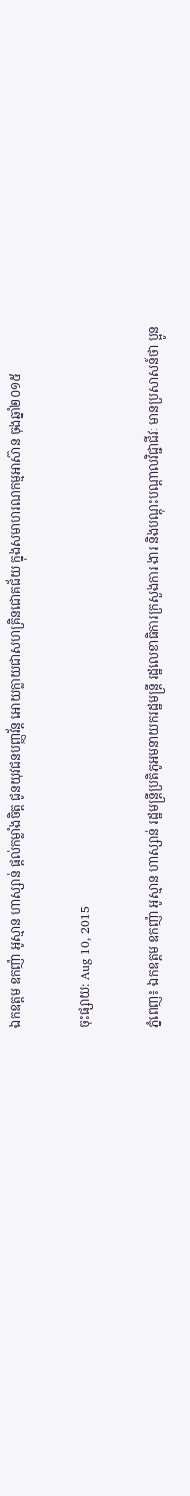ឯកឧត្តម ឧកញ៉ា អូស្មាន ហាស្សាន់ ផ្តល់កម្លាំងចិត្ត ជូនយុវជនបញ្ញវ័ន្ត អោយក្លាយជាសហគ្រិនជោគជ័យ ក្នុងសមាហរណកម្មអាស៊ាន ចុងឆ្នាំ២០១៥

ចុះផ្សាយ: Aug 10, 2015

ភ្នំពេញ៖ ឯកឧត្តម ឧកញ៉ា អូស្មាន ហាស្សាន់ រដ្ឋមន្ត្រីប្រតិភូអមនាយករដ្ឋមន្ត្រី រដ្ឋលេខាធិការក្រសួងការ ងារ និងបណ្តុះបណ្តាលវិជ្ជាជីវៈ មានប្រសាសន៍ថា ប្អូន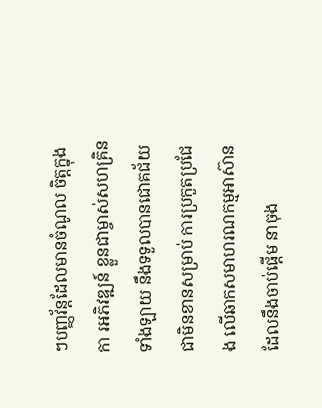ៗបញ្ញវ័ន្តដែលមានចំណូល ចិត្តក្នុងកា រអភិវឌ្ឍន៍ ខ្លួនជាម្ចាស់សហគ្រិនទាំងឡាយ នឹងទទួលបានជោគជ័យ ជាមិនខានសម្រាប់ ការប្រកួតប្រជែង លើឆាកសមាហរណកម្មអាស៊ាន ដែលនឹងចាប់ផ្តើម នាចុង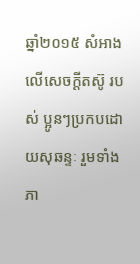ឆ្នាំ២០១៥ សំអាងលើសេចក្តីតស៊ូ របស់ ប្អូនៗប្រកបដោយសុឆន្ទៈ រួមទាំងភា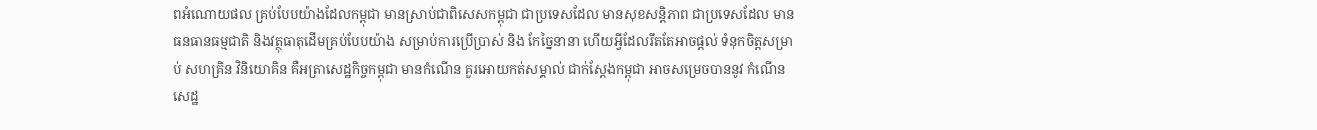ពអំណោយផល គ្រប់បែបយ៉ាងដែលកម្ពុជា មានស្រាប់ជាពិសេសកម្ពុជា ជាប្រទេសដែល មានសុខសន្តិភាព ជាប្រទេសដែល មានធនធានធម្មជាតិ និងវត្ថុធាតុដើមគ្រប់បែបយ៉ាង សម្រាប់ការប្រើប្រាស់ និង កែច្នៃនានា ហើយអ្វីដែលរឹតតែអាចផ្តល់ ទំនុកចិត្តសម្រាប់ សហគ្រិន វិនិយោគិន គឺអត្រាសេដ្ឋកិច្ចកម្ពុជា មានកំណើន គួរអោយកត់សម្គាល់ ជាក់ស្តែងកម្ពុជា ឤចសម្រេចបាននូវ កំណើនសេដ្ឋ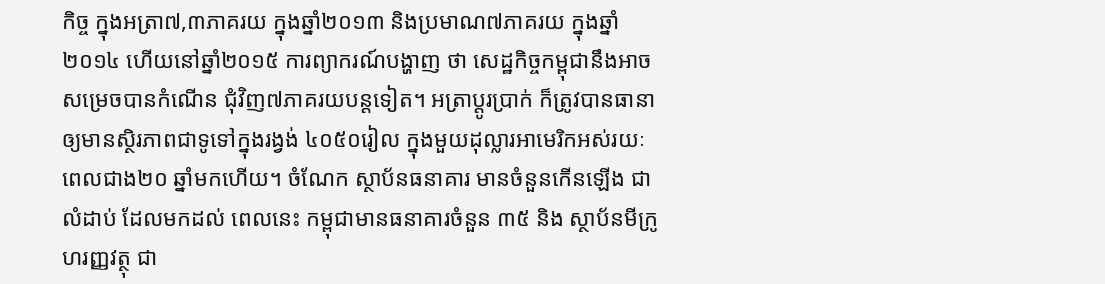កិច្ច ក្នុងអត្រា៧,៣ភាគរយ ក្នុងឆ្នាំ២០១៣ និងប្រមាណ៧ភាគរយ ក្នុងឆ្នាំ២០១៤ ហើយនៅឆ្នាំ២០១៥ ការព្យាករណ៍បង្ហាញ ថា សេដ្ឋកិច្ចកម្ពុជានឹងឤចសម្រេចបានកំណើន ជុំវិញ៧ភាគរយបន្តទៀត។ អត្រាប្តូរប្រាក់ ក៏ត្រូវបានធានា ឲ្យមានស្ថិរភាពជាទូទៅក្នុងរង្វង់ ៤០៥០រៀល ក្នុងមួយដុល្លារឤមេរិកអស់រយៈ ពេលជាង២០ ឆ្នាំមកហើយ។ ចំណែក ស្ថាប័នធនាគារ មានចំនួនកើនឡើង ជាលំដាប់ ដែលមកដល់ ពេលនេះ កម្ពុជាមានធនាគារចំនួន ៣៥ និង ស្ថាប័នមីក្រូហរញ្ញវត្ថុ ជា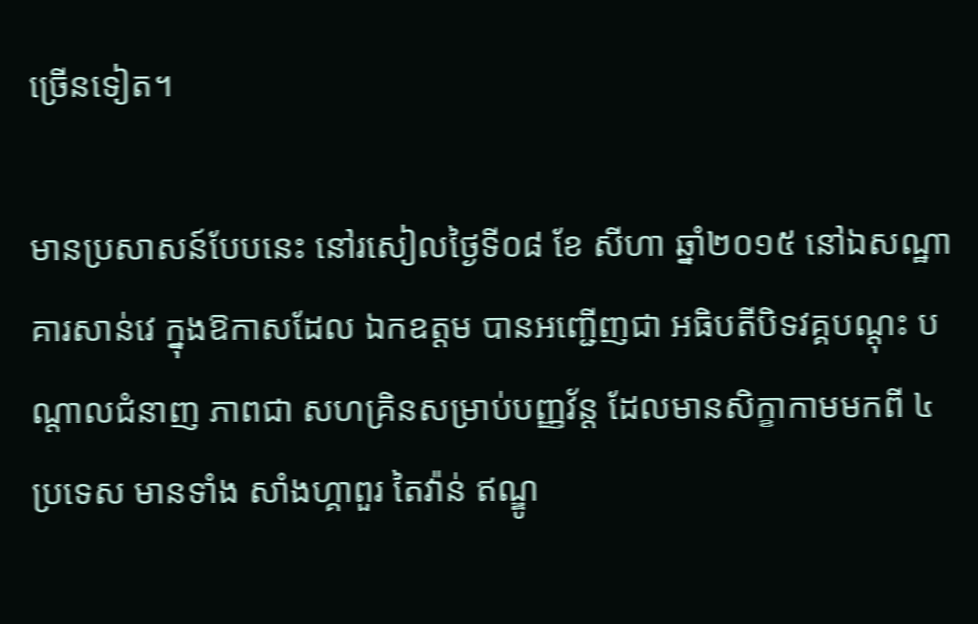ច្រើនទៀត។

មានប្រសាសន៍បែបនេះ នៅរសៀលថ្ងៃទី០៨ ខែ សីហា ឆ្នាំ២០១៥ នៅឯសណ្ឋាគារសាន់វេ ក្នុងឱកាសដែល ឯកឧត្តម បានអញ្ជើញជា អធិបតីបិទវគ្គបណ្តុះ បណ្តាលជំនាញ ភាពជា សហគ្រិនសម្រាប់បញ្ញវ័ន្ត ដែលមានសិក្ខាកាមមកពី ៤ ប្រទេស មានទាំង សាំងហ្គាពួរ តៃវ៉ាន់ ឥណ្ឌូ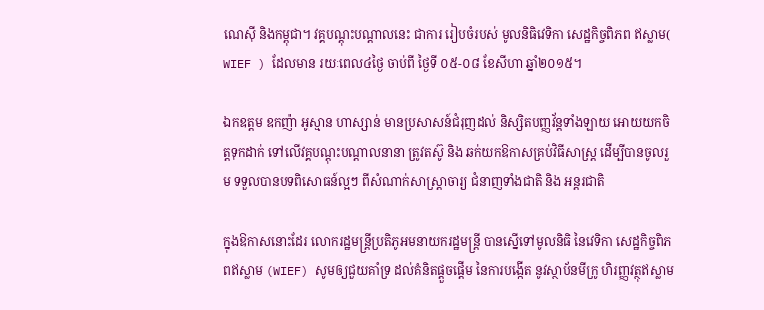ណេស៊ី និងកម្ពុជា។ វគ្គបណ្តុះបណ្តាលនេះ ជាការ រៀបចំរបស់ មូលនិធិវេទិកា សេដ្ឋកិច្ចពិភព ឥស្លាម( WIEF ) ដែលមាន រយៈពេល៤ថ្ងៃ ចាប់ពី ថ្ងៃទី ០៥-០៨ ខែសីហា ឆ្នាំ២០១៥។

ឯកឧត្តម ឧកញ៉ា អូស្មាន ហាស្សាន់ មានប្រសាសន៍ជំរុញដល់ និស្សិតបញ្ញវ័ន្តទាំងឡាយ អោយយកចិត្តទុកដាក់ ទៅលើវគ្គបណ្តុះបណ្តាលនានា ត្រូវតស៊ូ និង ឆក់យកឱកាសគ្រប់វិធីសាស្រ្ត ដើម្បីបានចូលរួម ទទួលបានបទពិសោធន៍ល្អៗ ពីសំណាក់សាស្រ្តាចារ្យ ជំនាញទាំងជាតិ និង អន្តរជាតិ

ក្នុងឱកាសនោះដែរ លោករដ្ឋមន្រ្តីប្រតិភូអមនាយករដ្ឋមន្រ្តី បានស្នើទៅមូលនិធិ នៃវេទិកា សេដ្ឋកិច្ចពិភពឥស្លាម (WIEF) សូមឲ្យជួយគាំទ្រ ដល់គំនិតផ្តួចផ្តើម នៃការបង្កើត នូវស្ថាប័នមីក្រូ ហិរញ្ញវត្ថុឥស្លាម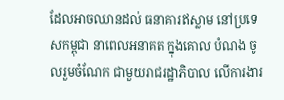ដែលអាចឈានដល់ ធនាគារឥស្លាម នៅប្រទេសកម្ពុជា នាពេលអនាគត ក្នុងគោល បំណង ចូលរួមចំណែក ជាមួយរាជរដ្ឋាភិបាល លើការងារ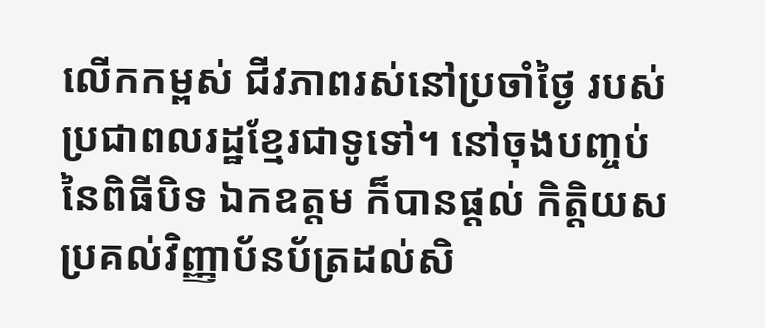លើកកម្ពស់ ជីវភាពរស់នៅប្រចាំថ្ងៃ របស់ប្រជាពលរដ្ឋខ្មែរជាទូទៅ។ នៅចុងបញ្ចប់នៃពិធីបិទ ឯកឧត្តម ក៏បានផ្តល់ កិត្តិយស ប្រគល់វិញ្ញាប័នប័ត្រដល់សិ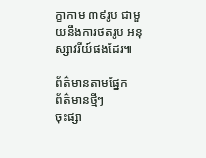ក្ខាកាម ៣៩រូប ជាមួយនឹងការថតរូប អនុស្សាវរីយ៍ផងដែរ៕

ព័ត៌មានតាមផ្នែក
ព័ត៌មានថ្មីៗ
ចុះផ្សា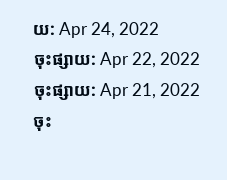យ: Apr 24, 2022
ចុះផ្សាយ: Apr 22, 2022
ចុះផ្សាយ: Apr 21, 2022
ចុះ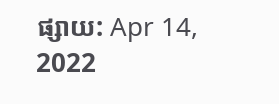ផ្សាយ: Apr 14, 2022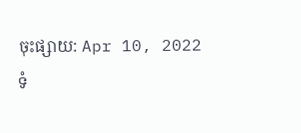ចុះផ្សាយ: Apr 10, 2022
ទំ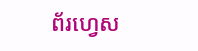ព័រហ្វេស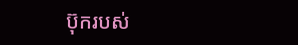ប៊ុករបស់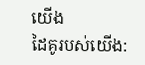យើង
ដៃគូរបស់យើង: